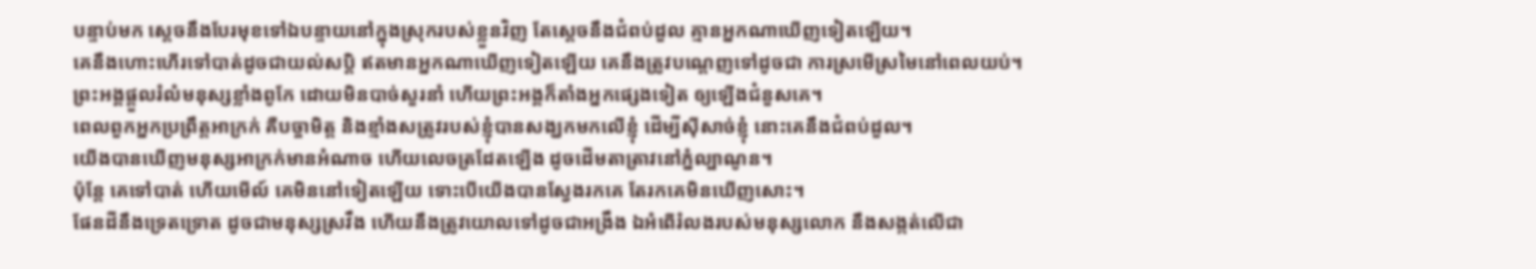បន្ទាប់មក ស្ដេចនឹងបែរមុខទៅឯបន្ទាយនៅក្នុងស្រុករបស់ខ្លួនវិញ តែស្ដេចនឹងជំពប់ដួល គ្មានអ្នកណាឃើញទៀតឡើយ។
គេនឹងហោះហើរទៅបាត់ដូចជាយល់សប្តិ ឥតមានអ្នកណាឃើញទៀតឡើយ គេនឹងត្រូវបណ្តេញទៅដូចជា ការស្រមើស្រមៃនៅពេលយប់។
ព្រះអង្គផ្ដួលរំលំមនុស្សខ្លាំងពូកែ ដោយមិនបាច់សួរនាំ ហើយព្រះអង្គក៏តាំងអ្នកផ្សេងទៀត ឲ្យឡើងជំនួសគេ។
ពេលពួកអ្នកប្រព្រឹត្តអាក្រក់ គឺបច្ចាមិត្ត និងខ្មាំងសត្រូវរបស់ខ្ញុំបានសង្ឃកមកលើខ្ញុំ ដើម្បីស៊ីសាច់ខ្ញុំ នោះគេនឹងជំពប់ដួល។
យើងបានឃើញមនុស្សអាក្រក់មានអំណាច ហើយលេចត្រដែតឡើង ដូចដើមតាត្រាវនៅភ្នំល្បាណូន។
ប៉ុន្ដែ គេទៅបាត់ ហើយមើល៍ គេមិននៅទៀតឡើយ ទោះបើយើងបានស្វែងរកគេ តែរកគេមិនឃើញសោះ។
ផែនដីនឹងទ្រេតទ្រោត ដូចជាមនុស្សស្រវឹង ហើយនឹងត្រូវយោលទៅដូចជាអង្រឹង ឯអំពើរំលងរបស់មនុស្សលោក នឹងសង្កត់លើជា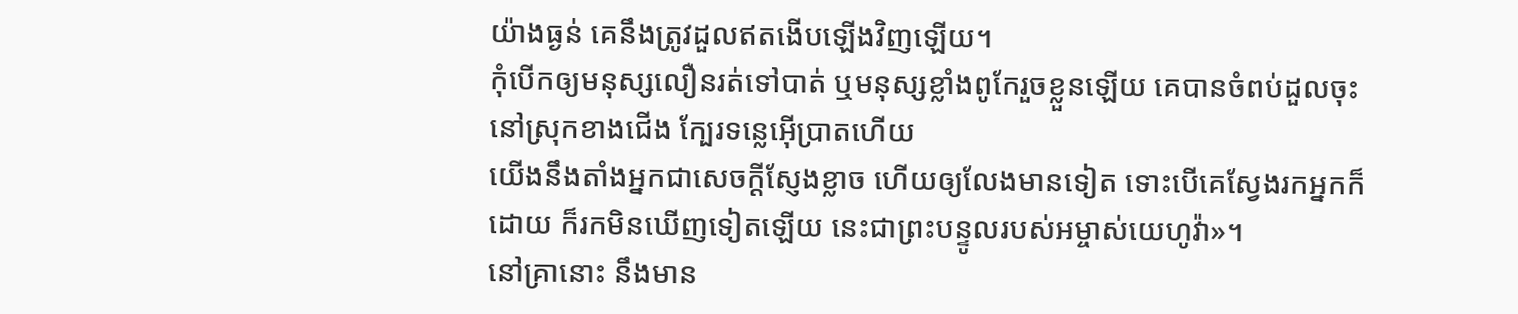យ៉ាងធ្ងន់ គេនឹងត្រូវដួលឥតងើបឡើងវិញឡើយ។
កុំបើកឲ្យមនុស្សលឿនរត់ទៅបាត់ ឬមនុស្សខ្លាំងពូកែរួចខ្លួនឡើយ គេបានចំពប់ដួលចុះ នៅស្រុកខាងជើង ក្បែរទន្លេអ៊ើប្រាតហើយ
យើងនឹងតាំងអ្នកជាសេចក្ដីស្ញែងខ្លាច ហើយឲ្យលែងមានទៀត ទោះបើគេស្វែងរកអ្នកក៏ដោយ ក៏រកមិនឃើញទៀតឡើយ នេះជាព្រះបន្ទូលរបស់អម្ចាស់យេហូវ៉ា»។
នៅគ្រានោះ នឹងមាន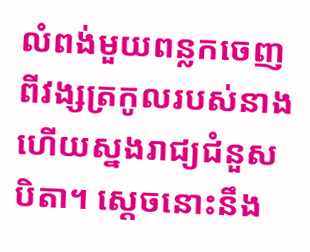លំពង់មួយពន្លកចេញពីវង្សត្រកូលរបស់នាង ហើយស្នងរាជ្យជំនួសបិតា។ ស្តេចនោះនឹង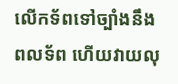លើកទ័ពទៅច្បាំងនឹងពលទ័ព ហើយវាយលុ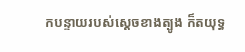កបន្ទាយរបស់ស្ដេចខាងត្បូង ក៏តយុទ្ធ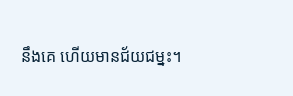នឹងគេ ហើយមានជ័យជម្នះ។